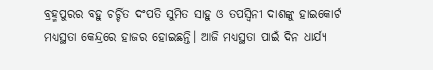ବ୍ରହ୍ମପୁରର ବହୁ ଚର୍ଚ୍ଚିତ ଦଂପତି ସୁମିତ ସାହୁ ଓ ତପସ୍ୱିନୀ ଦାଶଙ୍କୁ ହାଇକୋର୍ଟ ମଧ୍ୟସ୍ଥତା କେନ୍ଦ୍ରରେ ହାଜର ହୋଇଛନ୍ତି। ଆଜି ମଧ୍ୟସ୍ଥତା ପାଇଁ ଦିନ ଧାର୍ଯ୍ୟ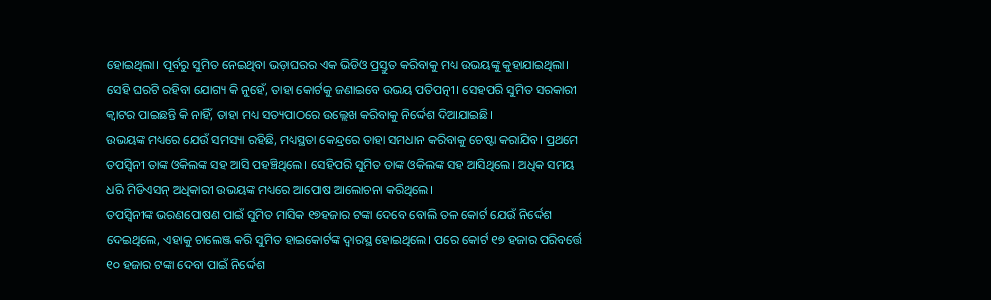ହୋଇଥିଲା। ପୂର୍ବରୁ ସୁମିତ ନେଇଥିବା ଭଡ଼ାଘରର ଏକ ଭିଡିଓ ପ୍ରସ୍ତୁତ କରିବାକୁ ମଧ୍ୟ ଉଭୟଙ୍କୁ କୁହାଯାଇଥିଲା। ସେହି ଘରଟି ରହିବା ଯୋଗ୍ୟ କି ନୁହେଁ, ତାହା କୋର୍ଟକୁ ଜଣାଇବେ ଉଭୟ ପତିପତ୍ନୀ। ସେହପରି ସୁମିତ ସରକାରୀ କ୍ୱାଟର ପାଇଛନ୍ତି କି ନାହିଁ, ତାହା ମଧ୍ୟ ସତ୍ୟପାଠରେ ଉଲ୍ଲେଖ କରିବାକୁ ନିର୍ଦ୍ଦେଶ ଦିଆଯାଇଛି।
ଉଭୟଙ୍କ ମଧ୍ୟରେ ଯେଉଁ ସମସ୍ୟା ରହିଛି, ମଧ୍ୟସ୍ଥତା କେନ୍ଦ୍ରରେ ତାହା ସମଧାନ କରିବାକୁ ଚେଷ୍ଟା କରାଯିବ। ପ୍ରଥମେ ତପସ୍ୱିନୀ ତାଙ୍କ ଓକିଲଙ୍କ ସହ ଆସି ପହଞ୍ଚିଥିଲେ। ସେହିପରି ସୁମିତ ତାଙ୍କ ଓକିଲଙ୍କ ସହ ଆସିଥିଲେ। ଅଧିକ ସମୟ ଧରି ମିଡିଏସନ୍ ଅଧିକାରୀ ଉଭୟଙ୍କ ମଧ୍ୟରେ ଆପୋଷ ଆଲୋଚନା କରିଥିଲେ।
ତପସ୍ୱିନୀଙ୍କ ଭରଣପୋଷଣ ପାଇଁ ସୁମିତ ମାସିକ ୧୭ହଜାର ଟଙ୍କା ଦେବେ ବୋଲି ତଳ କୋର୍ଟ ଯେଉଁ ନିର୍ଦ୍ଦେଶ ଦେଇଥିଲେ, ଏହାକୁ ଚାଲେଞ୍ଜ କରି ସୁମିତ ହାଇକୋର୍ଟଙ୍କ ଦ୍ୱାରସ୍ଥ ହୋଇଥିଲେ। ପରେ କୋର୍ଟ ୧୭ ହଜାର ପରିବର୍ତ୍ତେ ୧୦ ହଜାର ଟଙ୍କା ଦେବା ପାଇଁ ନିର୍ଦ୍ଦେଶ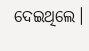ଦେଇଥିଲେ।